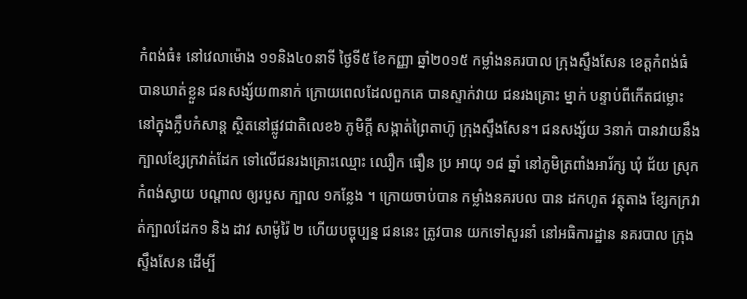កំពង់ធំ៖ នៅវេលាម៉ោង ១១និង៤០នាទី ថ្ងៃទី៥ ខែកញ្ញា ឆ្នាំ២០១៥ កម្លាំងនគរបាល ក្រុងស្ទឹងសែន ខេត្តកំពង់ធំ បានឃាត់ខ្លួន ជនសង្ស័យ៣នាក់ ក្រោយពេលដែលពួកគេ បានស្ទាក់វាយ ជនរងគ្រោះ ម្នាក់ បន្ទាប់ពីកើតជម្លោះ នៅក្នុងក្លឹបកំសាន្ត ស្ថិតនៅផ្លូវជាតិលេខ៦ ភូមិក្តី សង្កាត់ព្រៃតាហ៊ូ ក្រុងស្ទឹងសែន។ ជនសង្ស័យ 3នាក់ បានវាយនឹងក្បាលខ្សែក្រវាត់ដែក ទៅលើជនរងគ្រោះឈ្មោះ ឈឿក ធឿន ប្រ អាយុ ១៨ ឆ្នាំ នៅភូមិត្រពាំងអារ័ក្ស ឃុំ ជ័យ ស្រុក កំពង់ស្វាយ បណ្តាល ឲ្យរបួស ក្បាល ១កន្លែង ។ ក្រោយចាប់បាន កម្លាំងនគរបល បាន ដកហូត វត្ថុតាង ខ្សែកក្រវាត់ក្បាលដែក១ និង ដាវ សាម៉ូរ៉ៃ ២ ហើយបច្ចុប្បន្ន ជននេះ ត្រូវបាន យកទៅសួរនាំ នៅអធិការដ្ឋាន នគរបាល ក្រុងស្ទឹងសែន ដើម្បី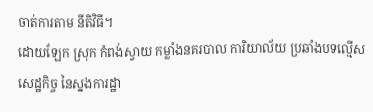ចាត់ការតាម នីតិវិធី។
ដោយឡែក ស្រុក កំពង់ស្វាយ កម្លាំងនគរបាល ការិយាល័យ ប្រឆាំងបទល្មើស សេដ្ឋកិច្ច នៃស្នងការដ្ឋា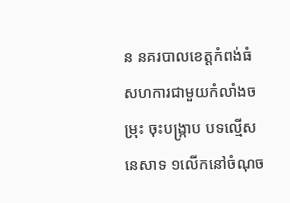ន នគរបាលខេត្តកំពង់ធំ សហការជាមួយកំលាំងចម្រុះ ចុះបង្ក្រាប បទល្មើសនេសាទ ១លើកនៅចំណុច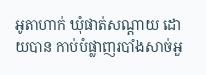អូតាហាក់ ឃុំផាត់សណ្តាយ ដោយបាន កាប់បំផ្លាញរបាំងសាច់អួ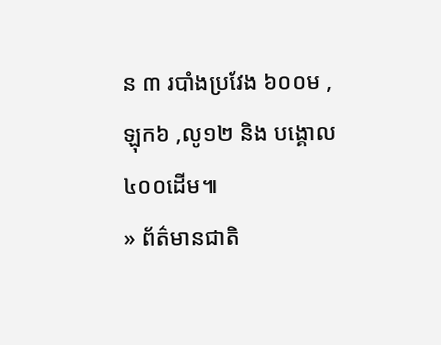ន ៣ របាំងប្រវែង ៦០០ម ,ឡុក៦ ,លូ១២ និង បង្គោល ៤០០ដើម៕
» ព័ត៌មានជាតិ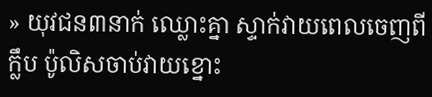» យុវជន៣នាក់ ឈ្លោះគ្នា ស្ទាក់វាយពេលចេញពីក្លឹប ប៉ូលិសចាប់វាយខ្នោះ